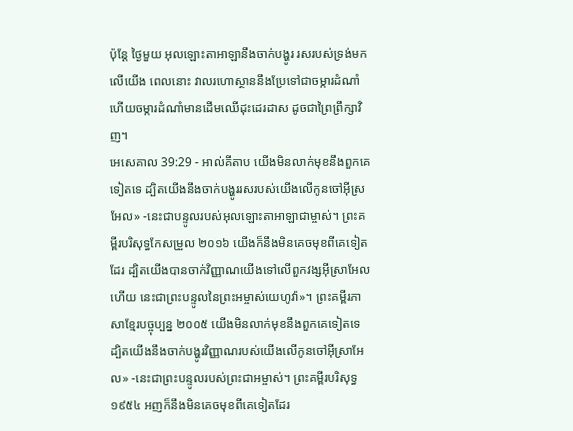ប៉ុន្តែ ថ្ងៃមួយ អុលឡោះតាអាឡានឹងចាក់បង្ហូរ រសរបស់ទ្រង់មកលើយើង ពេលនោះ វាលរហោស្ថាននឹងប្រែទៅជាចម្ការដំណាំ ហើយចម្ការដំណាំមានដើមឈើដុះដេរដាស ដូចជាព្រៃព្រឹក្សាវិញ។
អេសេគាល 39:29 - អាល់គីតាប យើងមិនលាក់មុខនឹងពួកគេទៀតទេ ដ្បិតយើងនឹងចាក់បង្ហូររសរបស់យើងលើកូនចៅអ៊ីស្រអែល» -នេះជាបន្ទូលរបស់អុលឡោះតាអាឡាជាម្ចាស់។ ព្រះគម្ពីរបរិសុទ្ធកែសម្រួល ២០១៦ យើងក៏នឹងមិនគេចមុខពីគេទៀតដែរ ដ្បិតយើងបានចាក់វិញ្ញាណយើងទៅលើពួកវង្សអ៊ីស្រាអែលហើយ នេះជាព្រះបន្ទូលនៃព្រះអម្ចាស់យេហូវ៉ា»។ ព្រះគម្ពីរភាសាខ្មែរបច្ចុប្បន្ន ២០០៥ យើងមិនលាក់មុខនឹងពួកគេទៀតទេ ដ្បិតយើងនឹងចាក់បង្ហូរវិញ្ញាណរបស់យើងលើកូនចៅអ៊ីស្រាអែល» -នេះជាព្រះបន្ទូលរបស់ព្រះជាអម្ចាស់។ ព្រះគម្ពីរបរិសុទ្ធ ១៩៥៤ អញក៏នឹងមិនគេចមុខពីគេទៀតដែរ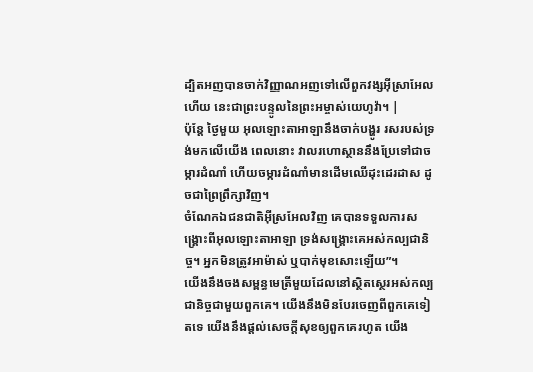ដ្បិតអញបានចាក់វិញ្ញាណអញទៅលើពួកវង្សអ៊ីស្រាអែលហើយ នេះជាព្រះបន្ទូលនៃព្រះអម្ចាស់យេហូវ៉ា។ |
ប៉ុន្តែ ថ្ងៃមួយ អុលឡោះតាអាឡានឹងចាក់បង្ហូរ រសរបស់ទ្រង់មកលើយើង ពេលនោះ វាលរហោស្ថាននឹងប្រែទៅជាចម្ការដំណាំ ហើយចម្ការដំណាំមានដើមឈើដុះដេរដាស ដូចជាព្រៃព្រឹក្សាវិញ។
ចំណែកឯជនជាតិអ៊ីស្រអែលវិញ គេបានទទួលការសង្គ្រោះពីអុលឡោះតាអាឡា ទ្រង់សង្គ្រោះគេអស់កល្បជានិច្ច។ អ្នកមិនត្រូវអាម៉ាស់ ឬបាក់មុខសោះឡើយ”។
យើងនឹងចងសម្ពន្ធមេត្រីមួយដែលនៅស្ថិតស្ថេរអស់កល្បជានិច្ចជាមួយពួកគេ។ យើងនឹងមិនបែរចេញពីពួកគេទៀតទេ យើងនឹងផ្ដល់សេចក្ដីសុខឲ្យពួកគេរហូត យើង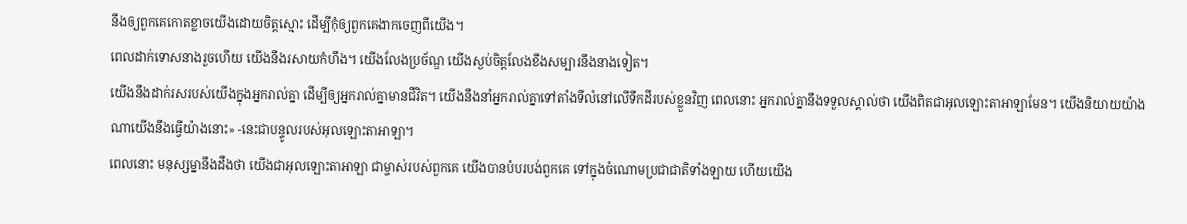នឹងឲ្យពួកគេកោតខ្លាចយើងដោយចិត្តស្មោះ ដើម្បីកុំឲ្យពួកគេងាកចេញពីយើង។
ពេលដាក់ទោសនាងរួចហើយ យើងនឹងរសាយកំហឹង។ យើងលែងប្រច័ណ្ឌ យើងស្ងប់ចិត្តលែងខឹងសម្បារនឹងនាងទៀត។
យើងនឹងដាក់រសរបស់យើងក្នុងអ្នករាល់គ្នា ដើម្បីឲ្យអ្នករាល់គ្នាមានជីវិត។ យើងនឹងនាំអ្នករាល់គ្នាទៅតាំងទីលំនៅលើទឹកដីរបស់ខ្លួនវិញ ពេលនោះ អ្នករាល់គ្នានឹងទទួលស្គាល់ថា យើងពិតជាអុលឡោះតាអាឡាមែន។ យើងនិយាយយ៉ាងណាយើងនឹងធ្វើយ៉ាងនោះ» -នេះជាបន្ទូលរបស់អុលឡោះតាអាឡា។
ពេលនោះ មនុស្សម្នានឹងដឹងថា យើងជាអុលឡោះតាអាឡា ជាម្ចាស់របស់ពួកគេ យើងបានបំបរបង់ពួកគេ ទៅក្នុងចំណោមប្រជាជាតិទាំងឡាយ ហើយយើង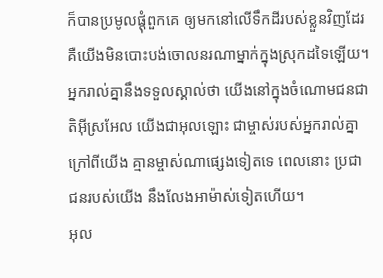ក៏បានប្រមូលផ្ដុំពួកគេ ឲ្យមកនៅលើទឹកដីរបស់ខ្លួនវិញដែរ គឺយើងមិនបោះបង់ចោលនរណាម្នាក់ក្នុងស្រុកដទៃឡើយ។
អ្នករាល់គ្នានឹងទទួលស្គាល់ថា យើងនៅក្នុងចំណោមជនជាតិអ៊ីស្រអែល យើងជាអុលឡោះ ជាម្ចាស់របស់អ្នករាល់គ្នា ក្រៅពីយើង គ្មានម្ចាស់ណាផ្សេងទៀតទេ ពេលនោះ ប្រជាជនរបស់យើង នឹងលែងអាម៉ាស់ទៀតហើយ។
អុល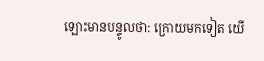ឡោះមានបន្ទូលថា: ក្រោយមកទៀត យើ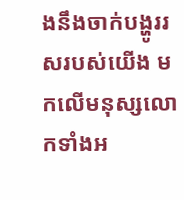ងនឹងចាក់បង្ហូររសរបស់យើង មកលើមនុស្សលោកទាំងអ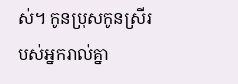ស់។ កូនប្រុសកូនស្រីរបស់អ្នករាល់គ្នា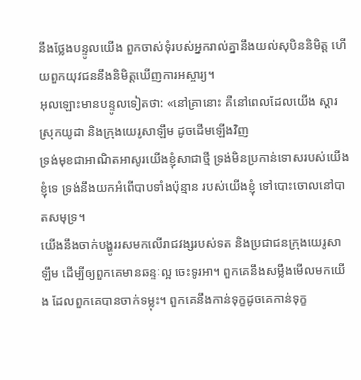នឹងថ្លែងបន្ទូលយើង ពួកចាស់ទុំរបស់អ្នករាល់គ្នានឹងយល់សុបិននិមិត្ត ហើយពួកយុវជននឹងនិមិត្តឃើញការអស្ចារ្យ។
អុលឡោះមានបន្ទូលទៀតថា: «នៅគ្រានោះ គឺនៅពេលដែលយើង ស្ដារស្រុកយូដា និងក្រុងយេរូសាឡឹម ដូចដើមឡើងវិញ
ទ្រង់មុខជាអាណិតអាសូរយើងខ្ញុំសាជាថ្មី ទ្រង់មិនប្រកាន់ទោសរបស់យើងខ្ញុំទេ ទ្រង់នឹងយកអំពើបាបទាំងប៉ុន្មាន របស់យើងខ្ញុំ ទៅបោះចោលនៅបាតសមុទ្រ។
យើងនឹងចាក់បង្ហូររសមកលើរាជវង្សរបស់ទត និងប្រជាជនក្រុងយេរូសាឡឹម ដើម្បីឲ្យពួកគេមានឆន្ទៈល្អ ចេះទូរអា។ ពួកគេនឹងសម្លឹងមើលមកយើង ដែលពួកគេបានចាក់ទម្លុះ។ ពួកគេនឹងកាន់ទុក្ខដូចគេកាន់ទុក្ខ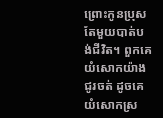ព្រោះកូនប្រុសតែមួយបាត់បង់ជីវិត។ ពួកគេយំសោកយ៉ាងជូរចត់ ដូចគេយំសោកស្រ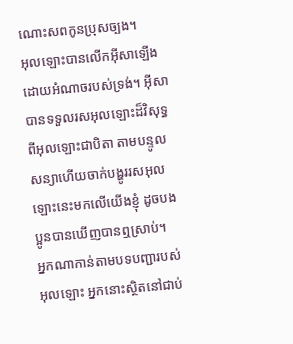ណោះសពកូនប្រុសច្បង។
អុលឡោះបានលើកអ៊ីសាឡើងដោយអំណាចរបស់ទ្រង់។ អ៊ីសាបានទទួលរសអុលឡោះដ៏វិសុទ្ធពីអុលឡោះជាបិតា តាមបន្ទូលសន្យាហើយចាក់បង្ហូររសអុលឡោះនេះមកលើយើងខ្ញុំ ដូចបងប្អូនបានឃើញបានឮស្រាប់។
អ្នកណាកាន់តាមបទបញ្ជារបស់អុលឡោះ អ្នកនោះស្ថិតនៅជាប់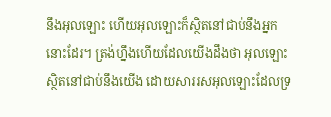នឹងអុលឡោះ ហើយអុលឡោះក៏ស្ថិតនៅជាប់នឹងអ្នកនោះដែរ។ ត្រង់ហ្នឹងហើយដែលយើងដឹងថា អុលឡោះស្ថិតនៅជាប់នឹងយើង ដោយសាររសអុលឡោះដែលទ្រ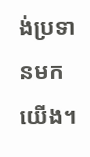ង់ប្រទានមកយើង។